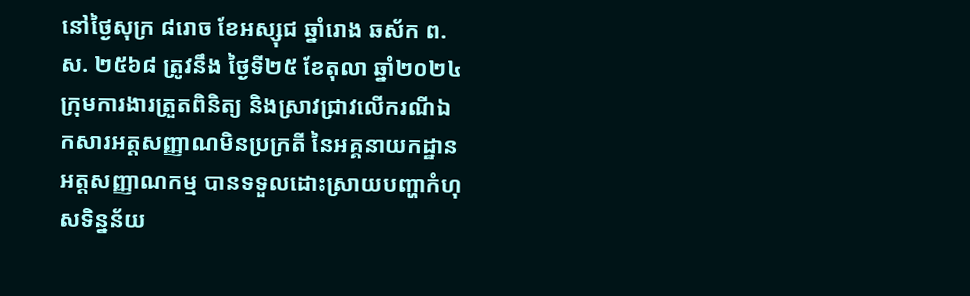នៅថ្ងៃសុក្រ ៨រោច ខែអស្សុជ ឆ្នាំរោង ឆស័ក ព.ស. ២៥៦៨ ត្រូវនឹង ថ្ងៃទី២៥ ខែតុលា ឆ្នាំ២០២៤ ក្រុមការងារត្រួតពិនិត្យ និងស្រាវជ្រាវលើករណីឯកសារអត្តសញ្ញាណមិនប្រក្រតី នៃអគ្គនាយកដ្ឋានអត្តសញ្ញាណកម្ម បានទទួលដោះស្រាយបញ្ហាកំហុសទិន្នន័យ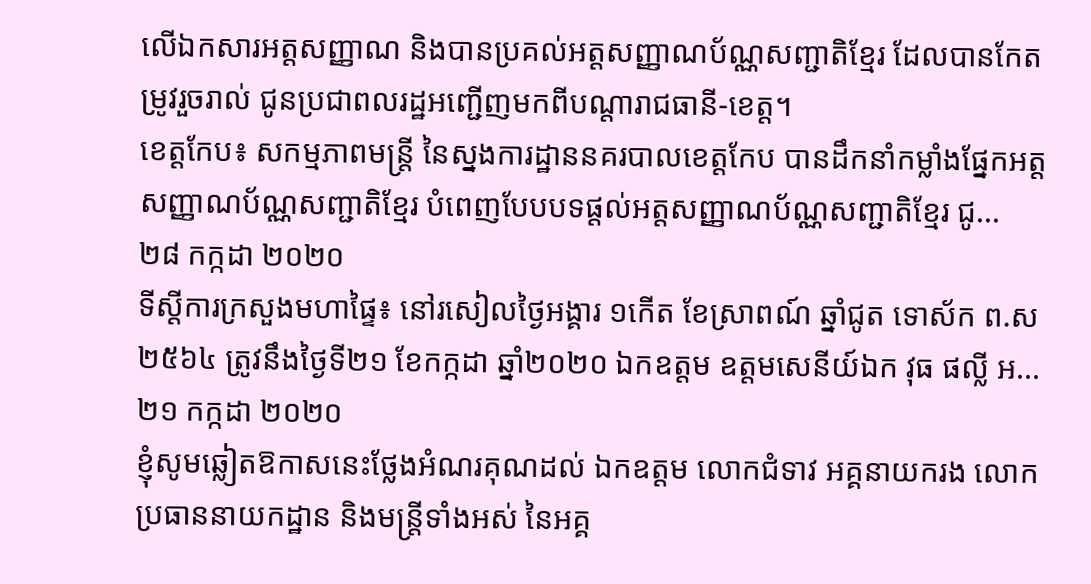លើឯកសារអត្តសញ្ញាណ និងបានប្រគល់អត្តសញ្ញាណប័ណ្ណសញ្ជាតិខ្មែរ ដែលបានកែតម្រូវរួចរាល់ ជូនប្រជាពលរដ្ឋអញ្ជើញមកពីបណ្តារាជធានី-ខេត្ត។
ខេត្តកែប៖ សកម្មភាពមន្រ្តី នៃស្នងការដ្ឋាននគរបាលខេត្តកែប បានដឹកនាំកម្លាំងផ្នែកអត្តសញ្ញាណប័ណ្ណសញ្ជាតិខ្មែរ បំពេញបែបបទផ្ដល់អត្តសញ្ញាណប័ណ្ណសញ្ជាតិខ្មែរ ជូ...
២៨ កក្កដា ២០២០
ទីស្តីការក្រសួងមហាផ្ទៃ៖ នៅរសៀលថ្ងៃអង្គារ ១កើត ខែស្រាពណ៍ ឆ្នាំជូត ទោស័ក ព.ស ២៥៦៤ ត្រូវនឹងថ្ងៃទី២១ ខែកក្កដា ឆ្នាំ២០២០ ឯកឧត្តម ឧត្តមសេនីយ៍ឯក វុធ ផល្លី អ...
២១ កក្កដា ២០២០
ខ្ញុំសូមឆ្លៀតឱកាសនេះថ្លែងអំណរគុណដល់ ឯកឧត្តម លោកជំទាវ អគ្គនាយករង លោកប្រធាននាយកដ្ឋាន និងមន្ត្រីទាំងអស់ នៃអគ្គ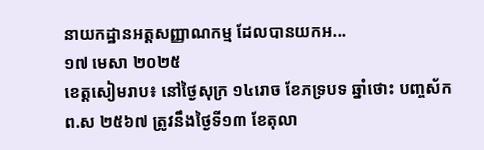នាយកដ្ឋានអត្តសញ្ញាណកម្ម ដែលបានយកអ...
១៧ មេសា ២០២៥
ខេត្តសៀមរាប៖ នៅថ្ងៃសុក្រ ១៤រោច ខែភទ្របទ ឆ្នាំថោះ បញ្ចស័ក ព.ស ២៥៦៧ ត្រូវនឹងថ្ងៃទី១៣ ខែតុលា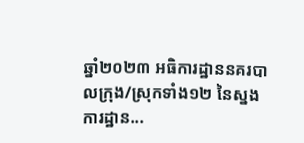ឆ្នាំ២០២៣ អធិការដ្ឋាននគរបាលក្រុង/ស្រុកទាំង១២ នៃស្នងការដ្ឋាន...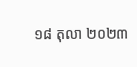១៨ តុលា ២០២៣